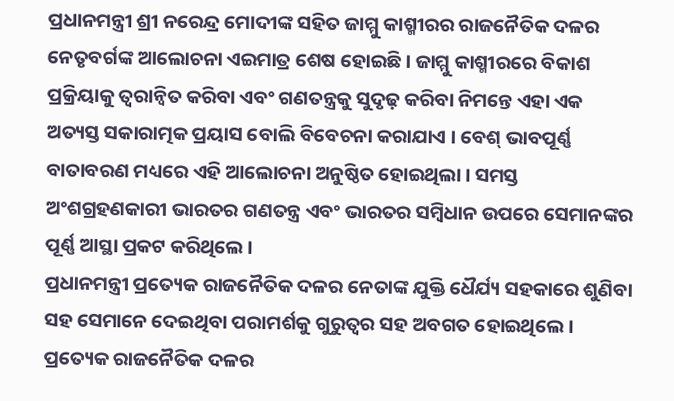ପ୍ରଧାନମନ୍ତ୍ରୀ ଶ୍ରୀ ନରେନ୍ଦ୍ର ମୋଦୀଙ୍କ ସହିତ ଜାମ୍ମୁ କାଶ୍ମୀରର ରାଜନୈତିକ ଦଳର ନେତୃବର୍ଗଙ୍କ ଆଲୋଚନା ଏଇମାତ୍ର ଶେଷ ହୋଇଛି । ଜାମ୍ମୁ କାଶ୍ମୀରରେ ବିକାଶ ପ୍ରକ୍ରିୟାକୁ ତ୍ୱରାନ୍ୱିତ କରିବା ଏବଂ ଗଣତନ୍ତ୍ରକୁ ସୁଦୃଢ଼ କରିବା ନିମନ୍ତେ ଏହା ଏକ ଅତ୍ୟସ୍ତ ସକାରାତ୍ମକ ପ୍ରୟାସ ବୋଲି ବିବେଚନା କରାଯାଏ । ବେଶ୍ ଭାବପୂର୍ଣ୍ଣ ବାତାବରଣ ମଧ୍ୟରେ ଏହି ଆଲୋଚନା ଅନୁଷ୍ଠିତ ହୋଇଥିଲା । ସମସ୍ତ ଅଂଶଗ୍ରହଣକାରୀ ଭାରତର ଗଣତନ୍ତ୍ର ଏବଂ ଭାରତର ସମ୍ବିଧାନ ଉପରେ ସେମାନଙ୍କର ପୂର୍ଣ୍ଣ ଆସ୍ଥା ପ୍ରକଟ କରିଥିଲେ ।
ପ୍ରଧାନମନ୍ତ୍ରୀ ପ୍ରତ୍ୟେକ ରାଜନୈତିକ ଦଳର ନେତାଙ୍କ ଯୁକ୍ତି ଧୈର୍ଯ୍ୟ ସହକାରେ ଶୁଣିବା ସହ ସେମାନେ ଦେଇଥିବା ପରାମର୍ଶକୁ ଗୁରୁତ୍ୱର ସହ ଅବଗତ ହୋଇଥିଲେ । ପ୍ରତ୍ୟେକ ରାଜନୈତିକ ଦଳର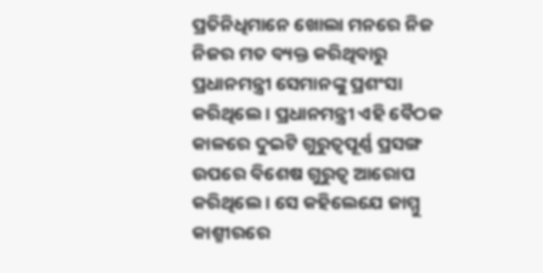ପ୍ରତିନିଧିମାନେ ଖୋଲା ମନରେ ନିଜ ନିଜର ମତ ବ୍ୟକ୍ତ କରିଥିବାରୁ ପ୍ରଧାନମନ୍ତ୍ରୀ ସେମାନଙ୍କୁ ପ୍ରଶଂସା କରିଥିଲେ । ପ୍ରଧାନମନ୍ତ୍ରୀ ଏହି ବୈଠକ କାଳରେ ଦୁଇଟି ଗୁରୁତ୍ୱପୂର୍ଣ୍ଣ ପ୍ରସଙ୍ଗ ଉପରେ ବିଶେଷ ଗୁରୁତ୍ୱ ଆରୋପ କରିଥିଲେ । ସେ କହିଲେଯେ ଜାମ୍ମୁ କାଶ୍ମୀରରେ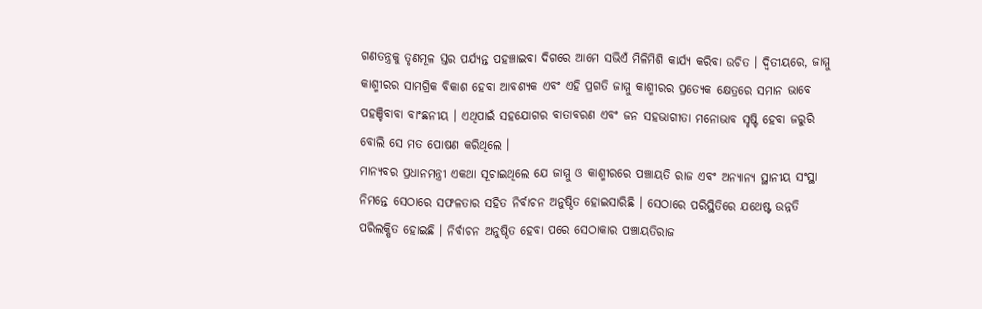ଗଣତନ୍ତ୍ରକୁ ତୃଣମୂଳ ସ୍ତର ପର୍ଯ୍ୟନ୍ତ ପହଞ୍ଚାଇବା ଦିଗରେ ଆମେ ସଭିଏଁ ମିଳିମିଶି କାର୍ଯ୍ୟ କରିବା ଉଚିତ । ଦ୍ୱିତୀୟରେ, ଜାମ୍ମୁ କାଶ୍ମୀରର ସାମଗ୍ରିକ ବିକାଶ ହେବା ଆବଶ୍ୟକ ଏବଂ ଏହି ପ୍ରଗତି ଜାମ୍ମୁ କାଶ୍ମୀରର ପ୍ରତ୍ୟେକ କ୍ଷେତ୍ରରେ ସମାନ ଭାବେ ପହଞ୍ଚିବାବା ବାଂଛନୀୟ । ଏଥିପାଇଁ ସହଯୋଗର ବାତାବରଣ ଏବଂ ଜନ ସହଭାଗୀତା ମନୋଭାବ ସୃଷ୍ଟି ହେବା ଜରୁରି ବୋଲି ସେ ମତ ପୋଷଣ କରିଥିଲେ ।
ମାନ୍ୟବର ପ୍ରଧାନମନ୍ତ୍ରୀ ଏକଥା ସୂଚାଇଥିଲେ ଯେ ଜାମ୍ମୁ ଓ କାଶ୍ମୀରରେ ପଞ୍ଚାୟତି ରାଜ ଏବଂ ଅନ୍ୟାନ୍ୟ ସ୍ଥାନୀୟ ସଂସ୍ଥା ନିମନ୍ତେ ସେଠାରେ ସଫଳତାର ସହିତ ନିର୍ବାଚନ ଅନୁଷ୍ଠିତ ହୋଇସାରିଛି । ସେଠାରେ ପରିସ୍ଥିତିରେ ଯଥେଷ୍ଟ ଉନ୍ନତି ପରିଲକ୍ଷିତ ହୋଇଛି । ନିର୍ବାଚନ ଅନୁଷ୍ଠିତ ହେବା ପରେ ସେଠାକାର ପଞ୍ଚାୟତିରାଜ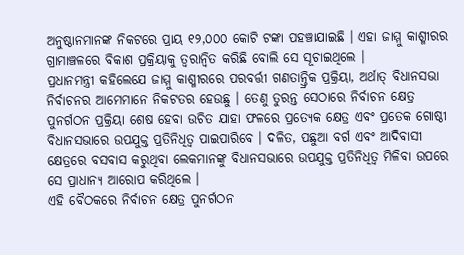ଅନୁଷ୍ଠାନମାନଙ୍କ ନିକଟରେ ପ୍ରାୟ ୧୨,୦୦୦ କୋଟି ଟଙ୍କା ପହଞ୍ଚାଯାଇଛି । ଏହା ଜାମ୍ମୁ କାଶ୍ମୀରର ଗ୍ରାମାଞ୍ଚଳରେ ବିକାଶ ପ୍ରକ୍ରିୟାକୁ ତ୍ୱରାନ୍ୱିତ କରିଛି ବୋଲି ସେ ସୂଚାଇଥିଲେ ।
ପ୍ରଧାନମନ୍ତ୍ରୀ କହିଲେଯେ ଜାମ୍ମୁ କାଶ୍ମୀରରେ ପରବର୍ତ୍ତୀ ଗଣତାନ୍ତ୍ରିକ ପ୍ରକ୍ରିୟା, ଅର୍ଥାତ୍ ବିଧାନସଭା ନିର୍ବାଚନର ଆମେମାନେ ନିକଟତର ହେଉଛୁ । ତେଣୁ ତୁରନ୍ତ ସେଠାରେ ନିର୍ବାଚନ କ୍ଷେତ୍ର ପୁନର୍ଗଠନ ପ୍ରକ୍ରିୟା ଶେଷ ହେବା ଉଚିତ ଯାହା ଫଳରେ ପ୍ରତ୍ୟେକ କ୍ଷେତ୍ର ଏବଂ ପ୍ରତେକ ଗୋଷ୍ଠୀ ବିଧାନସଭାରେ ଉପଯୁକ୍ତ ପ୍ରତିନିଧିତ୍ୱ ପାଇପାରିବେ । ଦଳିତ, ପଛୁଆ ବର୍ଗ ଏବଂ ଆଦିବାସୀ କ୍ଷେତ୍ରରେ ବସବାସ କରୁଥିବା ଲେକମାନଙ୍କୁ ବିଧାନସଭାରେ ଉପଯୁକ୍ତ ପ୍ରତିନିଧିତ୍ୱ ମିଳିବା ଉପରେ ସେ ପ୍ରାଧାନ୍ୟ ଆରୋପ କରିଥିଲେ ।
ଏହି ବୈଠକରେ ନିର୍ବାଚନ କ୍ଷେତ୍ର ପୁନର୍ଗଠନ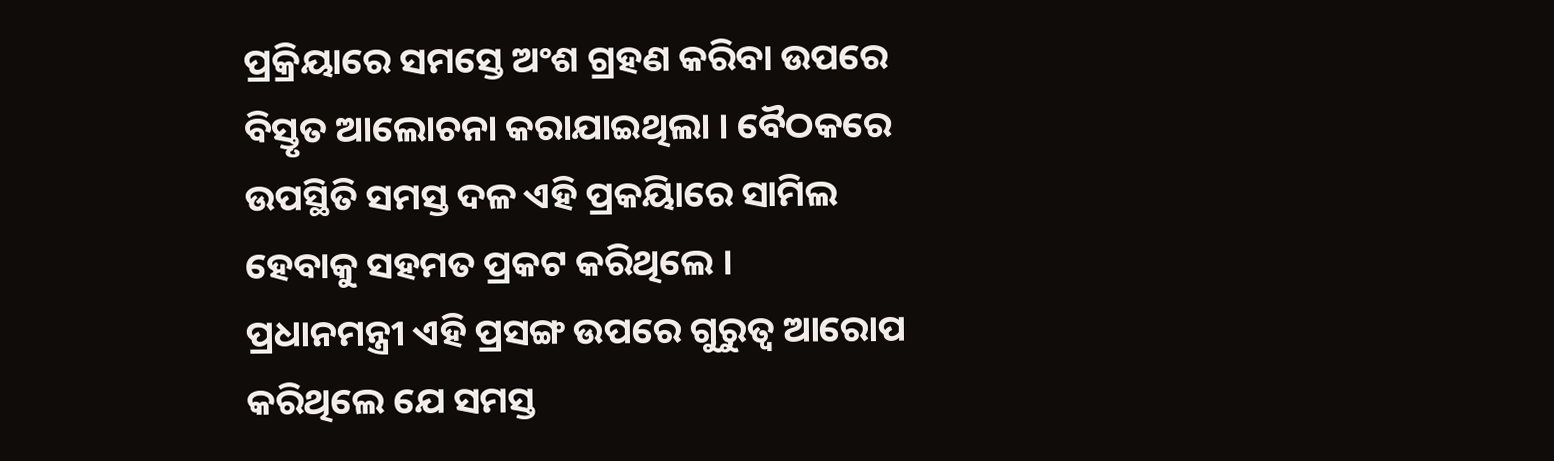ପ୍ରକ୍ରିୟାରେ ସମସ୍ତେ ଅଂଶ ଗ୍ରହଣ କରିବା ଉପରେ ବିସ୍ତୃତ ଆଲୋଚନା କରାଯାଇଥିଲା । ବୈଠକରେ ଉପସ୍ଥିତି ସମସ୍ତ ଦଳ ଏହି ପ୍ରକୟିାରେ ସାମିଲ ହେବାକୁ ସହମତ ପ୍ରକଟ କରିଥିଲେ ।
ପ୍ରଧାନମନ୍ତ୍ରୀ ଏହି ପ୍ରସଙ୍ଗ ଉପରେ ଗୁରୁତ୍ୱ ଆରୋପ କରିଥିଲେ ଯେ ସମସ୍ତ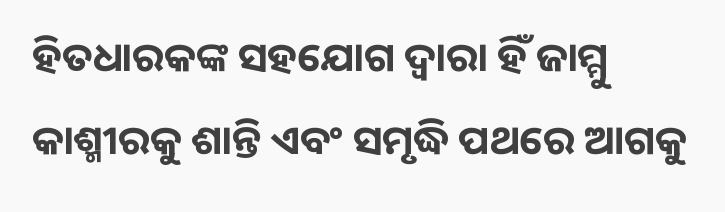ହିତଧାରକଙ୍କ ସହଯୋଗ ଦ୍ୱାରା ହିଁ ଜାମ୍ମୁ କାଶ୍ମୀରକୁ ଶାନ୍ତି ଏବଂ ସମୃଦ୍ଧି ପଥରେ ଆଗକୁ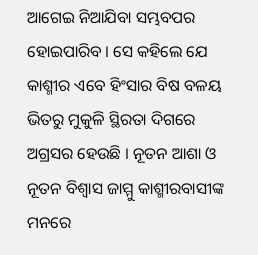ଆଗେଇ ନିଆଯିବା ସମ୍ଭବପର ହୋଇପାରିବ । ସେ କହିଲେ ଯେ କାଶ୍ମୀର ଏବେ ହିଂସାର ବିଷ ବଳୟ ଭିତରୁ ମୁକୁଳି ସ୍ଥିରତା ଦିଗରେ ଅଗ୍ରସର ହେଉଛି । ନୂତନ ଆଶା ଓ ନୂତନ ବିଶ୍ୱାସ ଜାମ୍ମୁ କାଶ୍ମୀରବାସୀଙ୍କ ମନରେ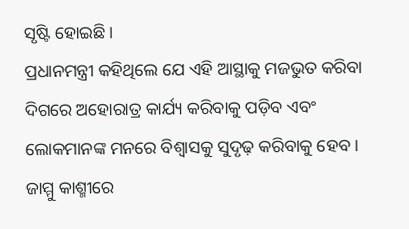ସୃଷ୍ଟି ହୋଇଛି ।
ପ୍ରଧାନମନ୍ତ୍ରୀ କହିଥିଲେ ଯେ ଏହି ଆସ୍ଥାକୁ ମଜଭୁତ କରିବା ଦିଗରେ ଅହୋରାତ୍ର କାର୍ଯ୍ୟ କରିବାକୁ ପଡ଼ିବ ଏବଂ ଲୋକମାନଙ୍କ ମନରେ ବିଶ୍ୱାସକୁ ସୁଦୃଢ଼ କରିବାକୁ ହେବ । ଜାମ୍ମୁ କାଶ୍ମୀରେ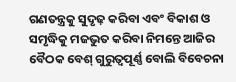ଗଣତନ୍ତ୍ରକୁ ସୁଦୃଢ଼ କରିବା ଏବଂ ବିକାଶ ଓ ସମୃଦ୍ଧିକୁ ମଜଭୁତ କରିବା ନିମନ୍ତେ ଆଜିର ବୈଠକ ବେଶ୍ ଗୁରୁତ୍ୱପୂର୍ଣ୍ଣ ବୋଲି ବିବେଚନା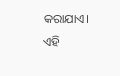କରାଯାଏ। ଏହି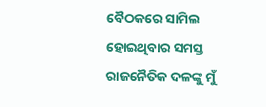ବୈଠକରେ ସାମିଲ ହୋଇଥିବାର ସମସ୍ତ ରାଜନୈତିକ ଦଳଙ୍କୁ ମୁଁ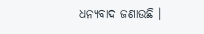ଧନ୍ୟବାଦ ଜଣାଉଛି ।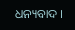ଧନ୍ୟବାଦ ।